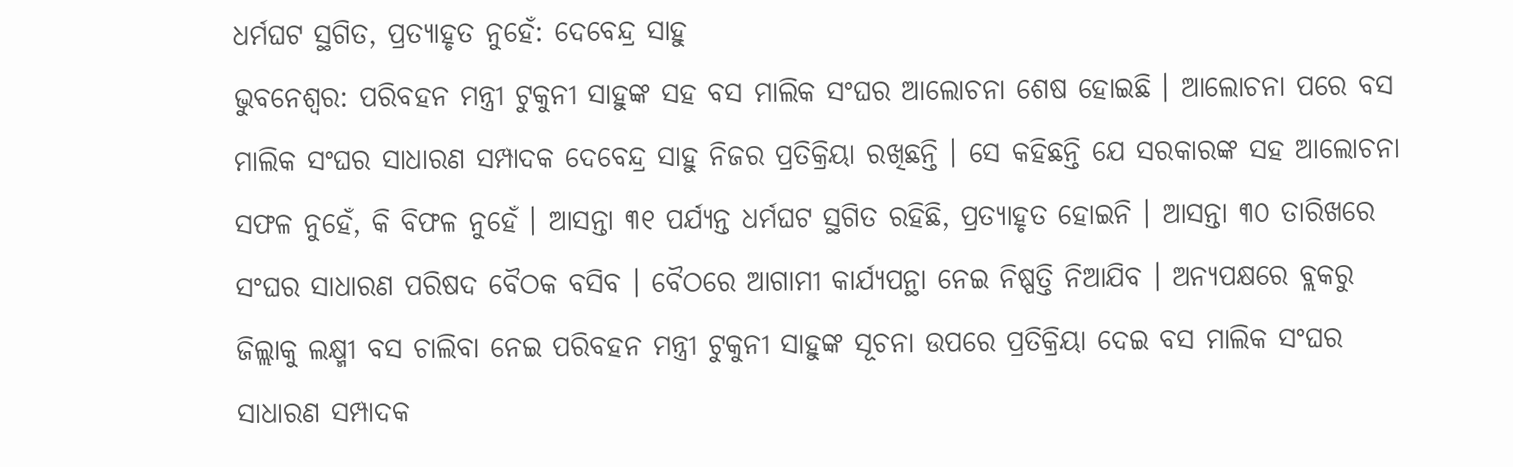ଧର୍ମଘଟ ସ୍ଥଗିତ, ପ୍ରତ୍ୟାହୃତ ନୁହେଁ: ଦେବେନ୍ଦ୍ର ସାହୁ
ଭୁବନେଶ୍ୱର: ପରିବହନ ମନ୍ତ୍ରୀ ଟୁକୁନୀ ସାହୁଙ୍କ ସହ ବସ ମାଲିକ ସଂଘର ଆଲୋଚନା ଶେଷ ହୋଇଛି । ଆଲୋଚନା ପରେ ବସ ମାଲିକ ସଂଘର ସାଧାରଣ ସମ୍ପାଦକ ଦେବେନ୍ଦ୍ର ସାହୁ ନିଜର ପ୍ରତିକ୍ରିୟା ରଖିଛନ୍ତି । ସେ କହିଛନ୍ତି ଯେ ସରକାରଙ୍କ ସହ ଆଲୋଚନା ସଫଳ ନୁହେଁ, କି ବିଫଳ ନୁହେଁ । ଆସନ୍ତା ୩୧ ପର୍ଯ୍ୟନ୍ତ ଧର୍ମଘଟ ସ୍ଥଗିତ ରହିଛି, ପ୍ରତ୍ୟାହୃତ ହୋଇନି । ଆସନ୍ତା ୩୦ ତାରିଖରେ ସଂଘର ସାଧାରଣ ପରିଷଦ ବୈଠକ ବସିବ । ବୈଠରେ ଆଗାମୀ କାର୍ଯ୍ୟପନ୍ଥା ନେଇ ନିଷ୍ପତ୍ତି ନିଆଯିବ । ଅନ୍ୟପକ୍ଷରେ ବ୍ଲକରୁ ଜିଲ୍ଲାକୁ ଲକ୍ଷ୍ମୀ ବସ ଚାଲିବା ନେଇ ପରିବହନ ମନ୍ତ୍ରୀ ଟୁକୁନୀ ସାହୁଙ୍କ ସୂଚନା ଉପରେ ପ୍ରତିକ୍ରିୟା ଦେଇ ବସ ମାଲିକ ସଂଘର ସାଧାରଣ ସମ୍ପାଦକ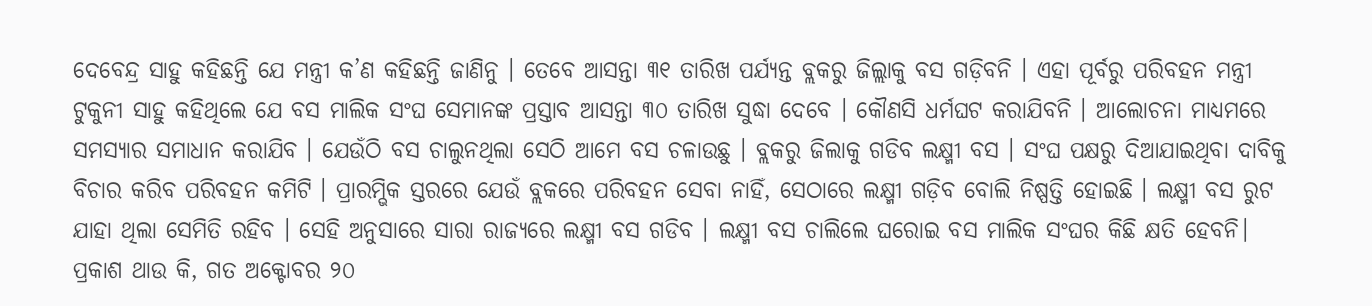ଦେବେନ୍ଦ୍ର ସାହୁ କହିଛନ୍ତି ଯେ ମନ୍ତ୍ରୀ କ’ଣ କହିଛନ୍ତି ଜାଣିନୁ । ତେବେ ଆସନ୍ତା ୩୧ ତାରିଖ ପର୍ଯ୍ୟନ୍ତ ବ୍ଲକରୁ ଜିଲ୍ଲାକୁ ବସ ଗଡ଼ିବନି । ଏହା ପୂର୍ବରୁ ପରିବହନ ମନ୍ତ୍ରୀ ଟୁକୁନୀ ସାହୁ କହିଥିଲେ ଯେ ବସ ମାଲିକ ସଂଘ ସେମାନଙ୍କ ପ୍ରସ୍ତାବ ଆସନ୍ତା ୩୦ ତାରିଖ ସୁଦ୍ଧା ଦେବେ । କୌଣସି ଧର୍ମଘଟ କରାଯିବନି । ଆଲୋଚନା ମାଧ୍ୟମରେ ସମସ୍ୟାର ସମାଧାନ କରାଯିବ । ଯେଉଁଠି ବସ ଚାଲୁନଥିଲା ସେଠି ଆମେ ବସ ଚଳାଉଛୁ । ବ୍ଲକରୁ ଜିଲାକୁ ଗଡିବ ଲକ୍ଷ୍ମୀ ବସ । ସଂଘ ପକ୍ଷରୁ ଦିଆଯାଇଥିବା ଦାବିକୁ ବିଚାର କରିବ ପରିବହନ କମିଟି । ପ୍ରାରମ୍ଭିକ ସ୍ତରରେ ଯେଉଁ ବ୍ଲକରେ ପରିବହନ ସେବା ନାହିଁ, ସେଠାରେ ଲକ୍ଷ୍ମୀ ଗଡ଼ିବ ବୋଲି ନିଷ୍ପତ୍ତି ହୋଇଛି । ଲକ୍ଷ୍ମୀ ବସ ରୁଟ ଯାହା ଥିଲା ସେମିତି ରହିବ । ସେହି ଅନୁସାରେ ସାରା ରାଜ୍ୟରେ ଲକ୍ଷ୍ମୀ ବସ ଗଡିବ । ଲକ୍ଷ୍ମୀ ବସ ଚାଲିଲେ ଘରୋଇ ବସ ମାଲିକ ସଂଘର କିଛି କ୍ଷତି ହେବନି। ପ୍ରକାଶ ଥାଉ କି, ଗତ ଅକ୍ଟୋବର ୨୦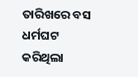ତାରିଖରେ ବସ ଧର୍ମଘଟ କରିଥିଲା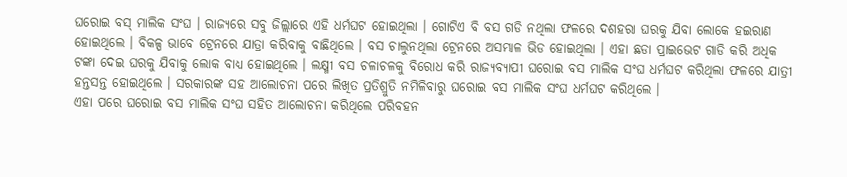ଘରୋଇ ବସ୍ ମାଲିକ ସଂଘ । ରାଜ୍ୟରେ ସବୁ ଜିଲ୍ଲାରେ ଏହି ଧର୍ମଘଟ ହୋଇଥିଲା । ଗୋଟିଏ ବି ବସ ଗଡି ନଥିଲା ଫଳରେ ଦଶହରା ଘରକୁ ଯିବା ଲୋକେ ହଇରାଣ ହୋଇଥିଲେ । ବିକଳ୍ପ ଭାବେ ଟ୍ରେନରେ ଯାତ୍ରା କରିବାକୁ ବାଛିଥିଲେ । ବସ ଚାଲୁନଥିଲା ଟ୍ରେନରେ ଅସମ୍ଭାଳ ଭିଡ ହୋଇଥିଲା । ଏହା ଛଡା ପ୍ରାଇଭେଟ ଗାଡି କରି ଅଧିକ ଟଙ୍କା ଦେଇ ଘରକୁ ଯିବାକୁ ଲୋକ ବାଧ୍ୟ ହୋଇଥିଲେ । ଲକ୍ଷ୍ମୀ ବସ ଚଳାଚଳକୁ ବିରୋଧ କରି ରାଜ୍ୟବ୍ୟାପୀ ଘରୋଇ ବସ ମାଲିକ ସଂଘ ଧର୍ମଘଟ କରିଥିଲା ଫଳରେ ଯାତ୍ରୀ ହନ୍ତସନ୍ତ ହୋଇଥିଲେ । ସରକାରଙ୍କ ସହ ଆଲୋଚନା ପରେ ଲିଖିତ ପ୍ରତିଶ୍ରୁତି ନମିଳିବାରୁ ଘରୋଇ ବସ ମାଲିକ ସଂଘ ଧର୍ମଘଟ କରିଥିଲେ ।
ଏହା ପରେ ଘରୋଇ ବସ ମାଲିକ ସଂଘ ସହିତ ଆଲୋଚନା କରିଥିଲେ ପରିବହନ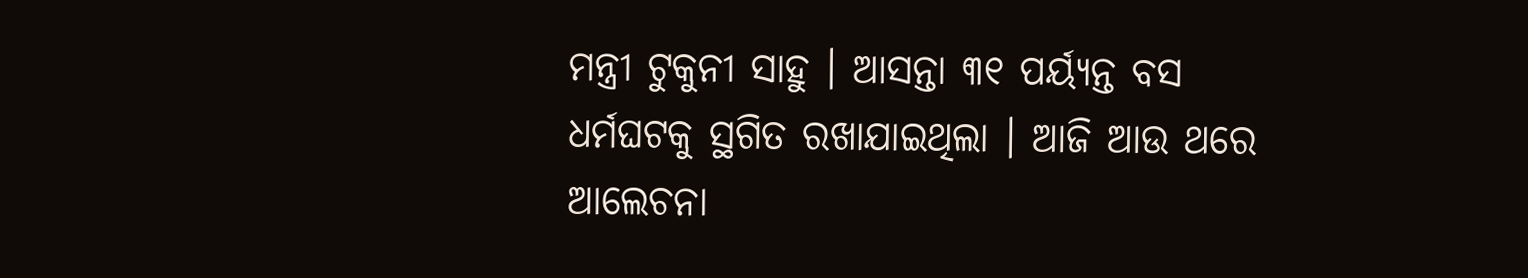ମନ୍ତ୍ରୀ ଟୁକୁନୀ ସାହୁ । ଆସନ୍ତା ୩୧ ପର୍ୟ୍ୟନ୍ତ ବସ ଧର୍ମଘଟକୁ ସ୍ଥଗିତ ରଖାଯାଇଥିଲା । ଆଜି ଆଉ ଥରେ ଆଲେଚନା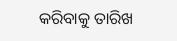କରିବାକୁ ତାରିଖ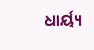ଧାର୍ୟ୍ୟ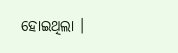ହୋଇଥିଲା ।